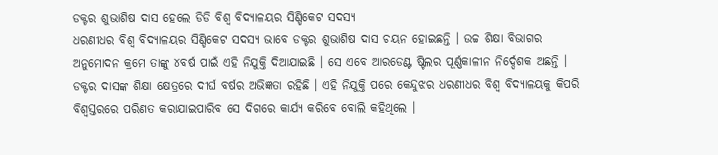ଡକ୍ଟର ଶୁଭାଶିଷ ଦାସ ହେଲେ ଡିଡି ବିଶ୍ୱ ବିଦ୍ୟାଳୟର ସିଣ୍ଡିକେଟ ସଦସ୍ୟ
ଧରଣୀଧର ବିଶ୍ୱ ବିଦ୍ୟାଳୟର ସିଣ୍ଡିକେଟ ସଦସ୍ୟ ଭାବେ ଡକ୍ଟର ଶୁଭାଶିଷ ଦାସ ଚୟନ ହୋଇଛନ୍ତି । ଉଚ୍ଚ ଶିକ୍ଷା ବିଭାଗର ଅନୁମୋଦନ କ୍ରମେ ତାଙ୍କୁ ୪ବର୍ଷ ପାଇଁ ଏହି ନିଯୁକ୍ତି ଦିଆଯାଇଛି । ସେ ଏବେ ଆରଡେଣ୍ଟ ଷ୍ଟିଲର ପୂର୍ଣ୍ଣକାଳୀନ ନିର୍ଦ୍ଦେଶକ ଅଛନ୍ତି । ଡକ୍ଟର ଦାସଙ୍କ ଶିକ୍ଷା କ୍ଷେତ୍ରରେ ଦୀର୍ଘ ବର୍ଷର ଅଭିଜ୍ଞତା ରହିଛି । ଏହି ନିଯୁକ୍ତି ପରେ କେନ୍ଦୁଝର ଧରଣୀଧର ବିଶ୍ୱ ବିଦ୍ୟାଳୟକୁ କିପରି ବିଶ୍ୱସ୍ତରରେ ପରିଣତ କରାଯାଇପାରିବ ସେ ଦିଗରେ କାର୍ଯ୍ୟ କରିବେ ବୋଲି କହିଥିଲେ ।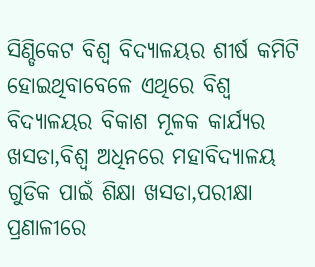ସିଣ୍ଡିକେଟ ବିଶ୍ୱ ବିଦ୍ୟାଳୟର ଶୀର୍ଷ କମିଟି ହୋଇଥିବାବେଳେ ଏଥିରେ ବିଶ୍ୱ ବିଦ୍ୟାଳୟର ବିକାଶ ମୂଳକ କାର୍ଯ୍ୟର ଖସଡା,ବିଶ୍ୱ ଅଧିନରେ ମହାବିଦ୍ୟାଳୟ ଗୁଡିକ ପାଇଁ ଶିକ୍ଷା ଖସଡା,ପରୀକ୍ଷା ପ୍ରଣାଳୀରେ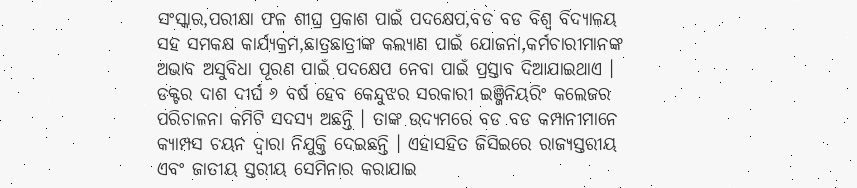ସଂସ୍କାର,ପରୀକ୍ଷା ଫଳ ଶୀଘ୍ର ପ୍ରକାଶ ପାଇଁ ପଦକ୍ଷେପ,ବଡ ବଡ ବିଶ୍ୱ ବିଦ୍ୟାଳୟ ସହ ସମକକ୍ଷ କାର୍ଯ୍ୟକ୍ରମ,ଛାତ୍ରଛାତ୍ରୀଙ୍କ କଲ୍ୟାଣ ପାଇଁ ଯୋଜନା,କର୍ମଚାରୀମାନଙ୍କ ଅଭାବ ଅସୁବିଧା ପୂରଣ ପାଇଁ ପଦକ୍ଷେପ ନେବା ପାଇଁ ପ୍ରସ୍ତାବ ଦିଆଯାଇଥାଏ । ଡକ୍ଟର ଦାଶ ଦୀର୍ଘ ୬ ବର୍ଷ ହେବ କେନ୍ଦୁଝର ସରକାରୀ ଇଞ୍ଜିନିୟରିଂ କଲେଜର ପରିଚାଳନା କମିଟି ସଦସ୍ୟ ଅଛନ୍ତି । ତାଙ୍କ ଉଦ୍ୟମରେ ବଡ ବଡ କମ୍ପାନୀମାନେ କ୍ୟାମ୍ପସ ଚୟନ ଦ୍ୱାରା ନିଯୁକ୍ତି ଦେଇଛନ୍ତି । ଏହାସହିତ ଜିସିଇରେ ରାଜ୍ୟସ୍ତରୀୟ ଏବଂ ଜାତୀୟ ସ୍ତରୀୟ ସେମିନାର କରାଯାଇ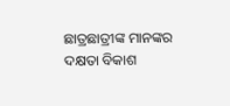ଛାତ୍ରଛାତ୍ରୀଙ୍କ ମାନଙ୍କର ଦକ୍ଷତା ବିକାଶ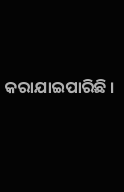କରାଯାଇପାରିଛି ।